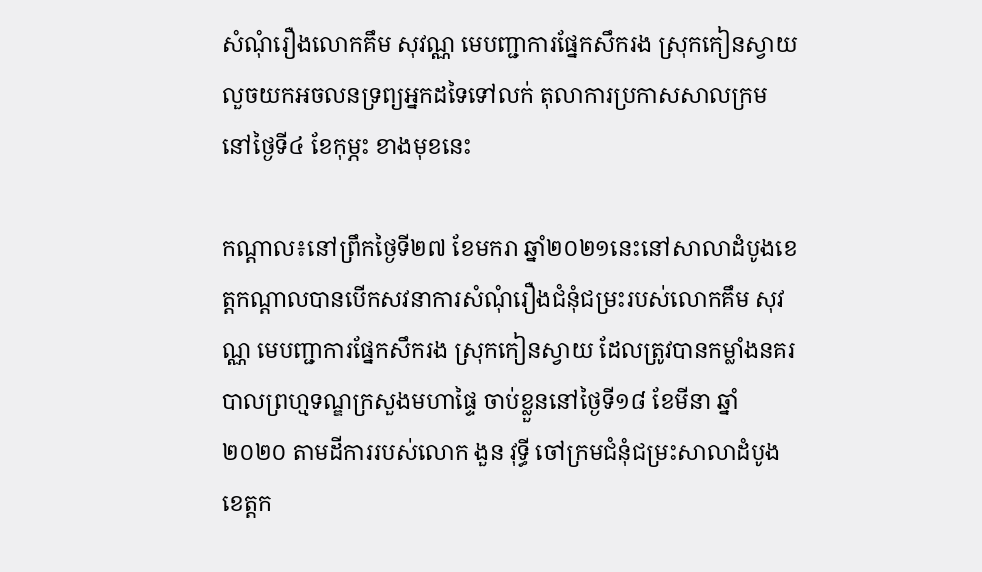សំណុំរឿងលោកគឹម សុវណ្ណ មេបញ្ជាការផ្នែកសឹករង ស្រុកកៀនស្វាយ លួចយកអចលនទ្រព្យអ្នកដទៃទៅលក់ តុលាការប្រកាសសាលក្រមនៅថ្ងៃទី៤ ខែកុម្ភះ ខាងមុខនេះ

កណ្តាល៖នៅព្រឹកថ្ងៃទី២៧ ខែមករា ឆ្នាំ២០២១នេះនៅសាលាដំបូងខេត្តកណ្តាលបានបើកសវនាការសំណុំរឿងជំនុំជម្រះរបស់លោកគឹម សុវណ្ណ មេបញ្ជាការផ្នែកសឹករង ស្រុកកៀនស្វាយ ដែលត្រូវបានកម្លាំងនគរបាលព្រហ្មទណ្ឌក្រសួងមហាផ្ទៃ ចាប់ខ្លួននៅថ្ងៃទី១៨ ខែមីនា ឆ្នាំ២០២០ តាមដីការរបស់លោក ងួន វុទ្ធី ចៅក្រមជំនុំជម្រះសាលាដំបូងខេត្តក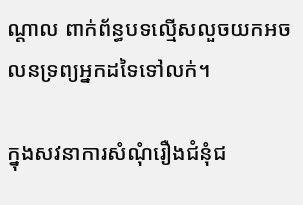ណ្តាល ពាក់ព័ន្ធបទល្មើសលួចយកអចលនទ្រព្យអ្នកដទៃទៅលក់។

ក្នុងសវនាការសំណុំរឿងជំនុំជ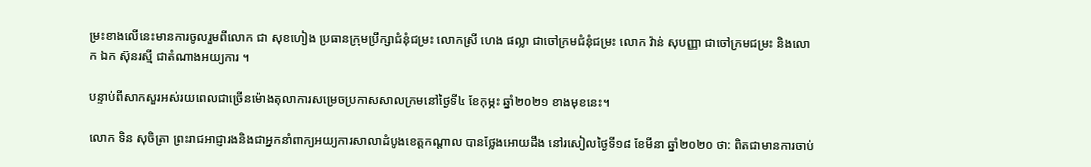ម្រះខាងលើនេះមានការចូលរួមពីលោក ជា សុខហៀង ប្រធានក្រុមប្រឹក្សាជំនុំជម្រះ លោកស្រី ហេង ផល្លា ជាចៅក្រមជំនុំជម្រះ លោក វ៉ាន់ សុបញ្ញា ជាចៅក្រមជម្រះ និងលោក ឯក ស៊ុនរស្មី ជាតំណាងអយ្យការ ។

បន្ទាប់ពីសាកសួរអស់រយពេលជាច្រើនម៉ោងតុលាការសម្រេចប្រកាសសាលក្រមនៅថ្ងៃទី៤ ខែកុម្ភះ ឆ្នាំ២០២១ ខាងមុខនេះ។

លោក ទិន សុចិត្រា ព្រះរាជអាជ្ញារងនិងជាអ្នកនាំពាក្យអយ្យការសាលាដំបូងខេត្តកណ្តាល បានថ្លែងអោយដឹង នៅរសៀលថ្ងៃទី១៨ ខែមីនា ឆ្នាំ២០២០ ថា: ពិតជាមានការចាប់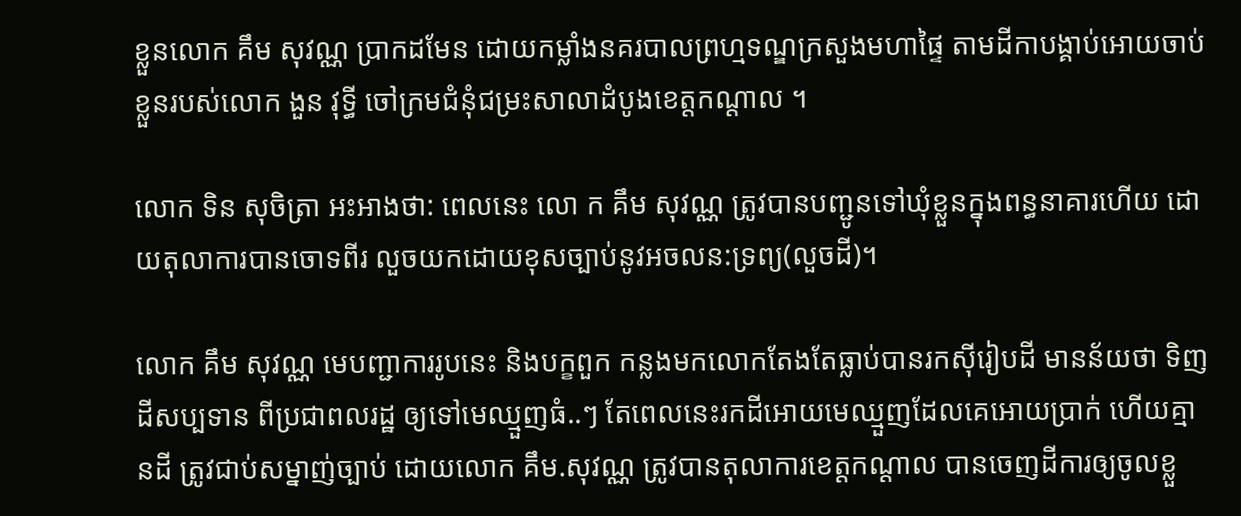ខ្លួនលោក គឹម សុវណ្ណ ប្រាកដមែន ដោយកម្លាំងនគរបាលព្រហ្មទណ្ឌក្រសួងមហាផ្ទៃ តាមដីកាបង្គាប់អោយចាប់ខ្លួនរបស់លោក ងួន វុទ្ធី ចៅក្រមជំនុំជម្រះសាលាដំបូងខេត្តកណ្តាល ។

លោក ទិន សុចិត្រា អះអាងថា: ពេលនេះ លោ ក គឹម សុវណ្ណ ត្រូវបានបញ្ជូនទៅឃុំខ្លួនក្នុងពន្ធនាគារហើយ ដោយតុលាការបានចោទពីរ លួចយកដោយខុសច្បាប់នូវអចលន:ទ្រព្យ(លួចដី)។

លោក គឹម សុវណ្ណ មេបញ្ជាការរូបនេះ និងបក្ខពួក កន្លងមកលោកតែងតែធ្លាប់បានរកសុីរៀបដី មានន័យថា ទិញដីសប្បទាន ពីប្រជាពលរដ្ឋ ឲ្យទៅមេឈ្មួញធំ..ៗ តែពេលនេះរកដីអោយមេឈ្មួញដែលគេអោយប្រាក់ ហើយគ្មានដី ត្រូវជាប់សម្នាញ់ច្បាប់ ដោយលោក គឹម.សុវណ្ណ ត្រូវបានតុលាការខេត្តកណ្ដាល បានចេញដីការឲ្យចូលខ្លួ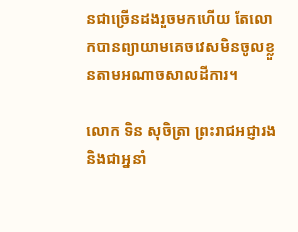នជាច្រើនដងរួចមកហើយ តែលោកបានព្យាយាមគេចវេសមិនចូលខ្លួនតាមអណាចសាលដីការ។

លោក ទិន សុចិត្រា ព្រះរាជអជ្ញារង និងជាអ្ននាំ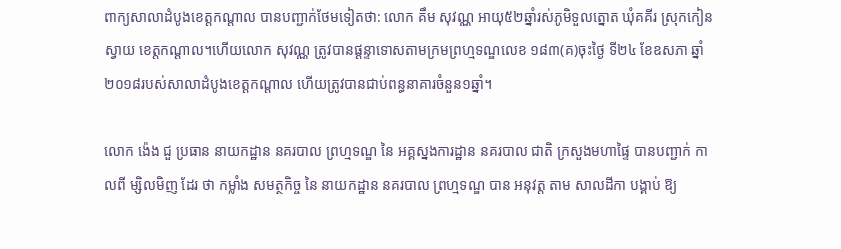ពាក្យសាលាដំបូងខេត្តកណ្ដាល បានបញ្ជាក់ថែមទៀតថា: លោក គឹម សុវណ្ណ អាយុ៥២ឆ្នាំរស់ភូមិទួលត្នោត ឃុំគគីរ ស្រុកកៀនស្វាយ ខេត្តកណ្ដាល។ហើយលោក សុវណ្ណ ត្រូវបានផ្ដន្ទាទោសតាមក្រមព្រហ្មទណ្ឌលេខ ១៨៣(គ)ចុះថ្ងៃ ទី២៤ ខែឧសភា ឆ្នាំ២០១៨របស់សាលាដំបូងខេត្តកណ្ដាល ហើយត្រូវបានជាប់ពន្ធនាគារចំនួន១ឆ្នាំ។

លោក ង៉េង ជួ ប្រធាន នាយកដ្ឋាន នគរបាល ព្រហ្មទណ្ឌ នៃ អគ្គស្នងការដ្ឋាន នគរបាល ជាតិ ក្រសួងមហាផ្ទៃ បានបញ្ជាក់ កាលពី ម្សិលមិញ ដែរ ថា កម្លាំង សមត្ថកិច្ច នៃ នាយកដ្ឋាន នគរបាល ព្រហ្មទណ្ឌ បាន អនុវត្ដ តាម សាលដីកា បង្គាប់ ឱ្យ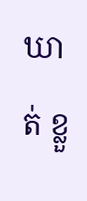ឃាត់ ខ្លួ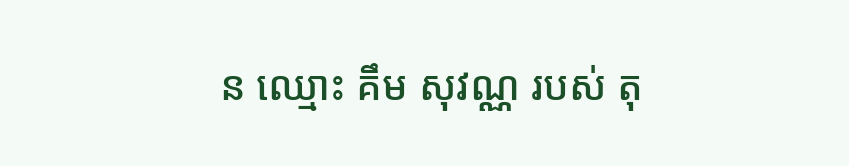ន ឈ្មោះ គឹម សុវណ្ណ របស់ តុ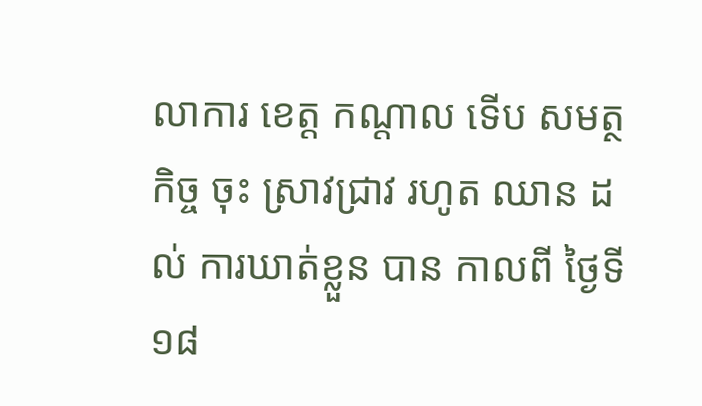លាការ ខេត្ដ កណ្ដាល ទើប សមត្ថកិច្ច ចុះ ស្រាវជ្រាវ រហូត ឈាន ដល់ ការឃាត់ខ្លួន បាន កាលពី ថ្ងៃទី ១៨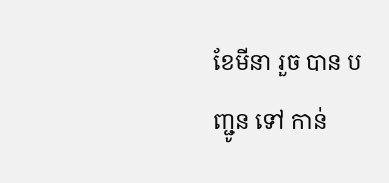ខែមីនា រួច បាន បញ្ជូន ទៅ កាន់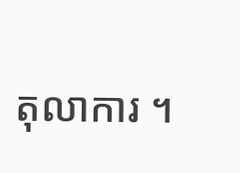តុលាការ ។